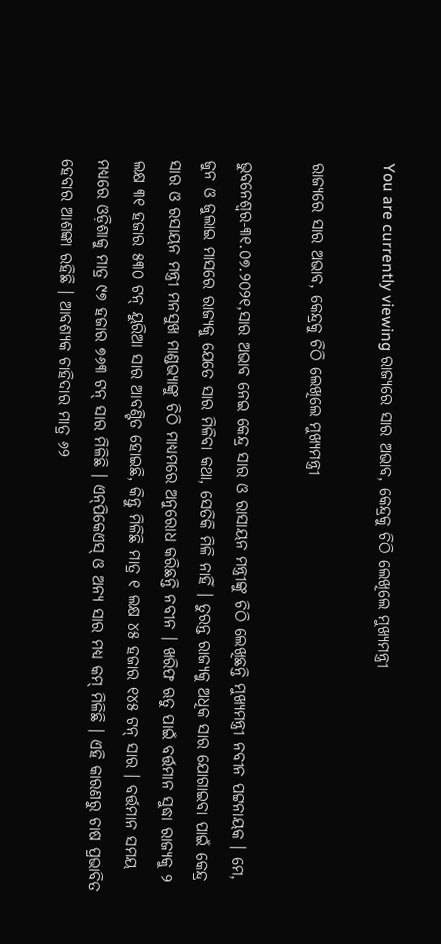You are currently viewing ରାଜ୍ୟରେ ସାର ଅଭାବ, କେନ୍ଦ୍ରକୁ ଚିଠି ଲେଖିଲେ ମୁଖ୍ୟମନ୍ତ୍ରୀ

ରାଜ୍ୟରେ ସାର ଅଭାବ, କେନ୍ଦ୍ରକୁ ଚିଠି ଲେଖିଲେ ମୁଖ୍ୟମନ୍ତ୍ରୀ

ଭୁବନେଶ୍ୱର-୩୧.୦୭.୨୦୨୧,ସାର ଅଭାବ ନେଇ କେନ୍ଦ୍ର ସାର ଓ ରାସାୟନ ମନ୍ତ୍ରୀଙ୍କୁ ଚିଠି ଲେଖିଛନ୍ତି ମୁଖ୍ୟମନ୍ତ୍ରୀ ନବୀନ ପଟ୍ଟନାୟକ । ମେ, ଜୁନ ଓ ଜୁଲାଇ ମାସରେ ରାଜ୍ୟକୁ ଯେତେ ସାର ମିଳିବା କଥା, ସେତିକି ମିଳି ନାହିଁ । ତୁରନ୍ତ ରାଜ୍ୟକୁ ଅଧିକ ସାର ଯୋଗାଇବା ପାଇଁ କେନ୍ଦ୍ର ସାର ଓ ରସାୟନ ମନ୍ତ୍ରୀ ମନସୁଖ ମାଣ୍ଡଭ୍ୟାଙ୍କୁ ଚିଠି ମାଧ୍ୟମରେ ଅନୁରୋଧ କରିଛନ୍ତି ନବୀନ । ଖରିଫ ଋତୁ ପାଇଁ ବର୍ତ୍ତମାନ ସୁଦ୍ଧା ରାଜ୍ୟକୁ ୨ ଲକ୍ଷ ୩୧ ହଜାର ୫୩୦ ଟନ୍ ୟୁରିଆ ସାର ଆବଣ୍ଟିତ ହୋଇଛି, କିନ୍ତୁ ମିଳିଛି ମାତ୍ର ୧ ଲକ୍ଷ ୪୫ ହଜାର ୧୪୫ ଟନ୍ ସାର । ବର୍ତ୍ତମାନ ସମୟ ମଧ୍ୟରେ ଓଡ଼ିଶାକୁ ମାତ୍ର ୯୭ ହଜାର ୭୬୩ ଟନ୍‌ ସାର ମିଳିଛି । ଏନ୍‌ପିକେଏସ୍‌ ଓ ଅନ୍ୟ ସାର ମଧ୍ୟ କମ୍ ମିଳିଛି । ଏହି କାରଣରୁ ଚାଷ ପ୍ରଭାବିତ ହେବାର ଆଶଙ୍କା ରହିଛି । ଆବଶ୍ୟକ ଚାହିଦାର ମାତ୍ର ୬୨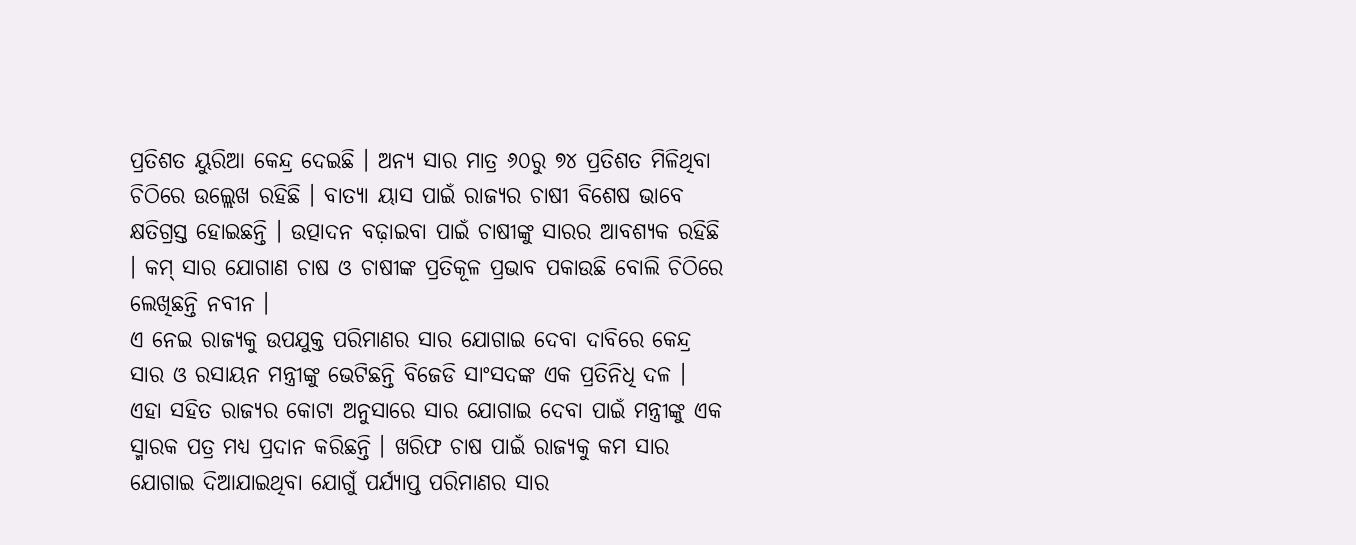ପ୍ରତିଶତ ୟୁରିଆ କେନ୍ଦ୍ର ଦେଇଛି । ଅନ୍ୟ ସାର ମାତ୍ର ୬୦ରୁ ୭୪ ପ୍ରତିଶତ ମିଳିଥିବା ଚିଠିରେ ଉଲ୍ଲେଖ ରହିଛି । ବାତ୍ୟା ୟାସ ପାଇଁ ରାଜ୍ୟର ଚାଷୀ ବିଶେଷ ଭାବେ କ୍ଷତିଗ୍ରସ୍ତ ହୋଇଛନ୍ତି । ଉତ୍ପାଦନ ବଢ଼ାଇବା ପାଇଁ ଚାଷୀଙ୍କୁ ସାରର ଆବଶ୍ୟକ ରହିଛି । କମ୍ ସାର ଯୋଗାଣ ଚାଷ ଓ ଚାଷୀଙ୍କ ପ୍ରତିକୂଳ ପ୍ରଭାବ ପକାଉଛି ବୋଲି ଚିଠିରେ ଲେଖିଛନ୍ତି ନବୀନ ।
ଏ ନେଇ ରାଜ୍ୟକୁ ଉପଯୁକ୍ତ ପରିମାଣର ସାର ଯୋଗାଇ ଦେବା ଦାବିରେ କେନ୍ଦ୍ର ସାର ଓ ରସାୟନ ମନ୍ତ୍ରୀଙ୍କୁ ଭେଟିଛନ୍ତି ବିଜେଡି ସାଂସଦଙ୍କ ଏକ ପ୍ରତିନିଧି ଦଳ । ଏହା ସହିତ ରାଜ୍ୟର କୋଟା ଅନୁସାରେ ସାର ଯୋଗାଇ ଦେବା ପାଇଁ ମନ୍ତ୍ରୀଙ୍କୁ ଏକ ସ୍ମାରକ ପତ୍ର ମଧ୍ୟ ପ୍ରଦାନ କରିଛନ୍ତି । ଖରିଫ ଚାଷ ପାଇଁ ରାଜ୍ୟକୁ କମ ସାର ଯୋଗାଇ ଦିଆଯାଇଥିବା ଯୋଗୁଁ ପର୍ଯ୍ୟାପ୍ତ ପରିମାଣର ସାର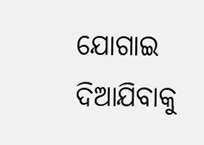ଯୋଗାଇ ଦିଆଯିବାକୁ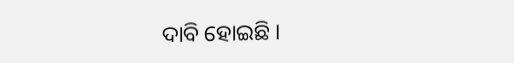ଦାବି ହୋଇଛି ।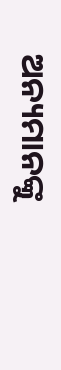ଅନ୍ୟମାନଙ୍କୁ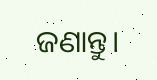ଜଣାନ୍ତୁ।